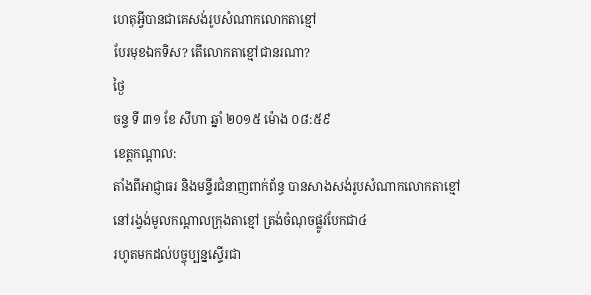ហេតុអ្វីបានជាគេសង់រូបសំណាកលោកតាខ្មៅ
បែរមុខឯកទិស? តើលោកតាខ្មៅជានរណា?
ថ្ងៃ
ចន្ទ ទី ៣១ ខែ សីហា ឆ្នាំ ២០១៥ ម៉ោង ០៨:៥៩
ខេត្តកណ្តាល:
តាំងពីអាជ្ញាធរ និងមន្ទីរជំនាញពាក់ព័ន្ធ បានសាងសង់រូបសំណាកលោកតាខ្មៅ
នៅរង្វង់មូលកណ្តាលក្រុងតាខ្មៅ ត្រង់ចំណុចផ្លូវបែកជា៤
រហូតមកដល់បច្ចុប្បន្នស្ទើរជា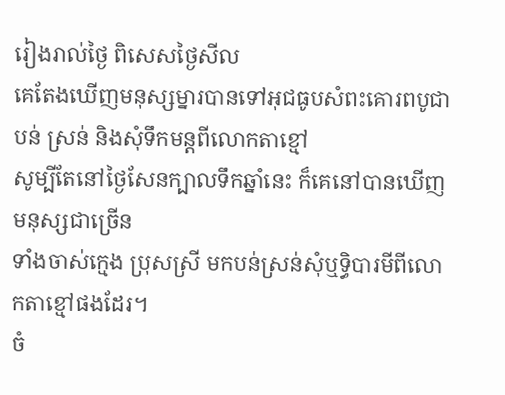រៀងរាល់ថ្ងៃ ពិសេសថ្ងៃសីល
គេតែងឃើញមនុស្សម្នារបានទៅអុជធូបសំពះគោរពបូជាបន់ ស្រន់ និងសុំទឹកមន្តពីលោកតាខ្មៅ
សូម្បីតែនៅថ្ងៃសែនក្បាលទឹកឆ្នាំនេះ ក៏គេនៅបានឃើញមនុស្សជាច្រើន
ទាំងចាស់ក្មេង ប្រុសស្រី មកបន់ស្រន់សុំឬទ្ធិបារមីពីលោកតាខ្មៅផងដែរ។
ចំ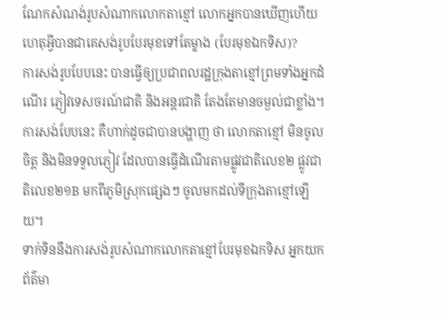ណែកសំណង់រូបសំណាកលោកតាខ្មៅ លោកអ្នកបានឃើញហើយ ហេតុអ្វីបានជាគេសង់រូបបែរមុខទៅតែម្ខាង (បែរមុខឯកទិស)?
ការសង់រូបបែបនេះ បានធ្វើឲ្យប្រជាពលរដ្ឋក្រុងតាខ្មៅព្រមទាំងអ្នកដំណើរ ភ្ញៀវទេសចរណ៍ជាតិ និងអន្តរជាតិ តែងតែមានចម្ងល់ជាខ្លាំង។ ការសង់បែបនេះ គឺហាក់ដូចជាបានបង្ហាញ ថា លោកតាខ្មៅ មិនចូលចិត្ត និងមិនទទួលភ្ញៀវ ដែលបានធ្វើដំណើរតាមផ្លូវជាតិលេខ២ ផ្លូវជាតិលេខ២១B មកពីភូមិស្រុកផ្សេងៗ ចូលមកដល់ទីក្រុងតាខ្មៅឡើយ។
ទាក់ទិននឹងការសង់រូបសំណាកលោកតាខ្មៅបែរមុខឯកទិស អ្នកយកព័ត៌មា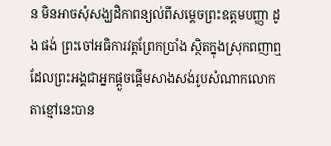ន មិនអាចសុំសង្ឃដិកាពន្យល់ពីសម្តេចព្រះឧត្តមបញ្ញា ដូង ផង់ ព្រះចៅអធិការវត្តព្រែកប្រាំង ស្ថិតក្នុងស្រុកពញាឮ ដែលព្រះអង្គជាអ្នកផ្តួចផ្តើមសាងសង់រូបសំណាកលោកតាខ្មៅនេះបាន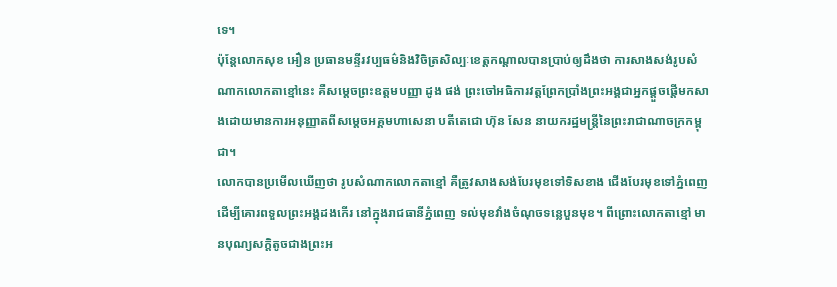ទេ។
ប៉ុន្តែលោកសុខ អឿន ប្រធានមន្ទីរវប្បធម៌និងវិចិត្រសិល្បៈខេត្តកណ្តាលបានប្រាប់ឲ្យដឹងថា ការសាងសង់រូបសំណាកលោកតាខ្មៅនេះ គឺសម្តេចព្រះឧត្តមបញ្ញា ដូង ផង់ ព្រះចៅអធិការវត្តព្រែកប្រាំងព្រះអង្គជាអ្នកផ្តួចផ្តើមកសាងដោយមានការអនុញ្ញាតពីសម្តេចអគ្គមហាសេនា បតីតេជោ ហ៊ុន សែន នាយករដ្ឋមន្ត្រីនៃព្រះរាជាណាចក្រកម្ពុជា។
លោកបានប្រមើលឃើញថា រូបសំណាកលោកតាខ្មៅ គឺត្រូវសាងសង់បែរមុខទៅទិសខាង ជើងបែរមុខទៅភ្នំពេញ ដើម្បីគោរពទួលព្រះអង្គដងកើរ នៅក្នុងរាជធានីភ្នំពេញ ទល់មុខវាំងចំណុចទន្លេបួនមុខ។ ពីព្រោះលោកតាខ្មៅ មានបុណ្យសក្តិតូចជាងព្រះអ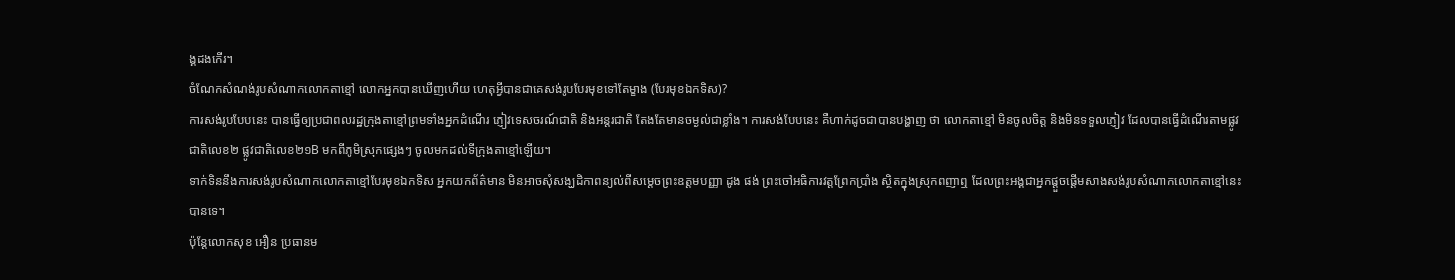ង្គដងកើរ។
ចំណែកសំណង់រូបសំណាកលោកតាខ្មៅ លោកអ្នកបានឃើញហើយ ហេតុអ្វីបានជាគេសង់រូបបែរមុខទៅតែម្ខាង (បែរមុខឯកទិស)?
ការសង់រូបបែបនេះ បានធ្វើឲ្យប្រជាពលរដ្ឋក្រុងតាខ្មៅព្រមទាំងអ្នកដំណើរ ភ្ញៀវទេសចរណ៍ជាតិ និងអន្តរជាតិ តែងតែមានចម្ងល់ជាខ្លាំង។ ការសង់បែបនេះ គឺហាក់ដូចជាបានបង្ហាញ ថា លោកតាខ្មៅ មិនចូលចិត្ត និងមិនទទួលភ្ញៀវ ដែលបានធ្វើដំណើរតាមផ្លូវជាតិលេខ២ ផ្លូវជាតិលេខ២១B មកពីភូមិស្រុកផ្សេងៗ ចូលមកដល់ទីក្រុងតាខ្មៅឡើយ។
ទាក់ទិននឹងការសង់រូបសំណាកលោកតាខ្មៅបែរមុខឯកទិស អ្នកយកព័ត៌មាន មិនអាចសុំសង្ឃដិកាពន្យល់ពីសម្តេចព្រះឧត្តមបញ្ញា ដូង ផង់ ព្រះចៅអធិការវត្តព្រែកប្រាំង ស្ថិតក្នុងស្រុកពញាឮ ដែលព្រះអង្គជាអ្នកផ្តួចផ្តើមសាងសង់រូបសំណាកលោកតាខ្មៅនេះបានទេ។
ប៉ុន្តែលោកសុខ អឿន ប្រធានម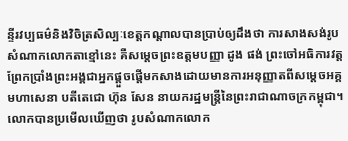ន្ទីរវប្បធម៌និងវិចិត្រសិល្បៈខេត្តកណ្តាលបានប្រាប់ឲ្យដឹងថា ការសាងសង់រូបសំណាកលោកតាខ្មៅនេះ គឺសម្តេចព្រះឧត្តមបញ្ញា ដូង ផង់ ព្រះចៅអធិការវត្តព្រែកប្រាំងព្រះអង្គជាអ្នកផ្តួចផ្តើមកសាងដោយមានការអនុញ្ញាតពីសម្តេចអគ្គមហាសេនា បតីតេជោ ហ៊ុន សែន នាយករដ្ឋមន្ត្រីនៃព្រះរាជាណាចក្រកម្ពុជា។
លោកបានប្រមើលឃើញថា រូបសំណាកលោក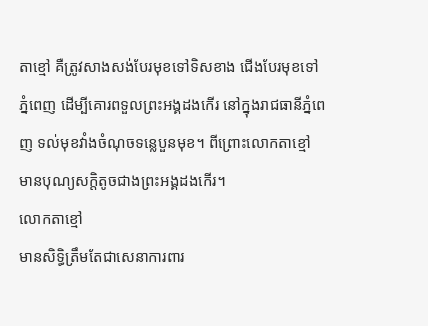តាខ្មៅ គឺត្រូវសាងសង់បែរមុខទៅទិសខាង ជើងបែរមុខទៅភ្នំពេញ ដើម្បីគោរពទួលព្រះអង្គដងកើរ នៅក្នុងរាជធានីភ្នំពេញ ទល់មុខវាំងចំណុចទន្លេបួនមុខ។ ពីព្រោះលោកតាខ្មៅ មានបុណ្យសក្តិតូចជាងព្រះអង្គដងកើរ។
លោកតាខ្មៅ
មានសិទ្ធិត្រឹមតែជាសេនាការពារ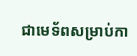ជាមេទ័ពសម្រាប់កា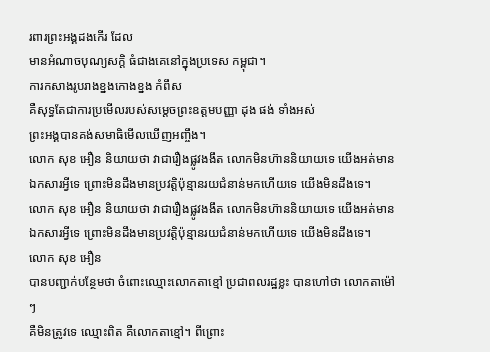រពារព្រះអង្គដងកើរ ដែល
មានអំណាចបុណ្យសក្តិ ធំជាងគេនៅក្នុងប្រទេស កម្ពុជា។
ការកសាងរូបរាងខ្នងកោងខ្នង កំពឹស
គឺសុទ្ធតែជាការប្រមើលរបស់សម្តេចព្រះឧត្តមបញ្ញា ដុង ផង់ ទាំងអស់
ព្រះអង្គបានគង់សមាធិមើលឃើញអញ្ចឹង។
លោក សុខ អឿន និយាយថា វាជារឿងផ្លូវងងឹត លោកមិនហ៊ាននិយាយទេ យើងអត់មានឯកសារអ្វីទេ ព្រោះមិនដឹងមានប្រវត្តិប៉ុន្មានរយជំនាន់មកហើយទេ យើងមិនដឹងទេ។
លោក សុខ អឿន និយាយថា វាជារឿងផ្លូវងងឹត លោកមិនហ៊ាននិយាយទេ យើងអត់មានឯកសារអ្វីទេ ព្រោះមិនដឹងមានប្រវត្តិប៉ុន្មានរយជំនាន់មកហើយទេ យើងមិនដឹងទេ។
លោក សុខ អឿន
បានបញ្ជាក់បន្ថែមថា ចំពោះឈ្មោះលោកតាខ្មៅ ប្រជាពលរដ្ឋខ្លះ បានហៅថា លោកតាម៉ៅៗ
គឺមិនត្រូវទេ ឈ្មោះពិត គឺលោកតាខ្មៅ។ ពីព្រោះ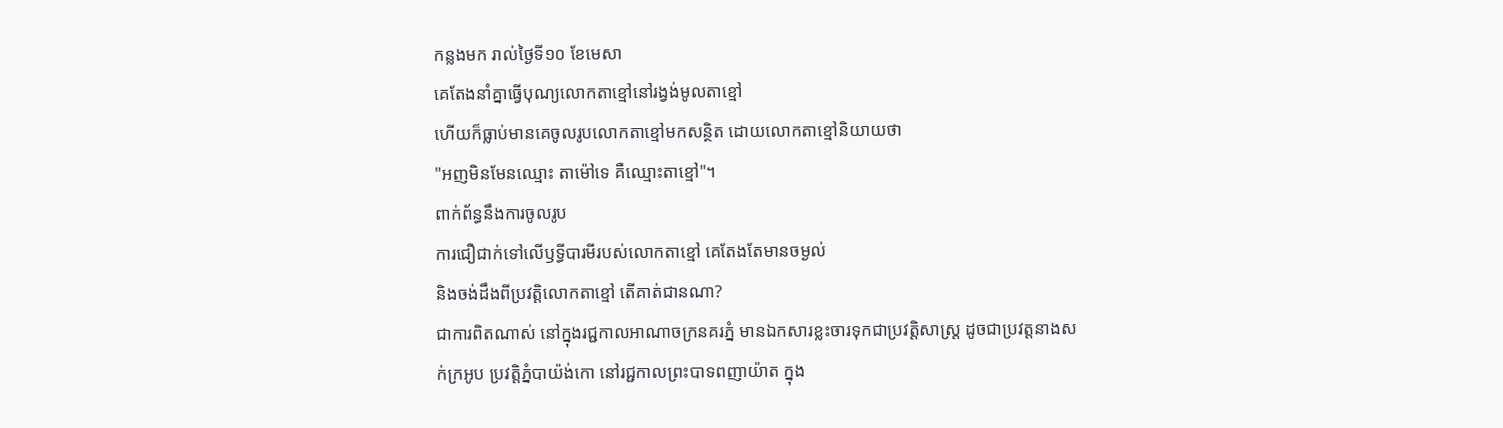កន្លងមក រាល់ថ្ងៃទី១០ ខែមេសា
គេតែងនាំគ្នាធ្វើបុណ្យលោកតាខ្មៅនៅរង្វង់មូលតាខ្មៅ
ហើយក៏ធ្លាប់មានគេចូលរូបលោកតាខ្មៅមកសន្ថិត ដោយលោកតាខ្មៅនិយាយថា
"អញមិនមែនឈ្មោះ តាម៉ៅទេ គឺឈ្មោះតាខ្មៅ"។
ពាក់ព័ន្ធនឹងការចូលរូប
ការជឿជាក់ទៅលើឫទ្ធីបារមីរបស់លោកតាខ្មៅ គេតែងតែមានចម្ងល់
និងចង់ដឹងពីប្រវត្តិលោកតាខ្មៅ តើគាត់ជានណា?
ជាការពិតណាស់ នៅក្នុងរជ្ជកាលអាណាចក្រនគរភ្នំ មានឯកសារខ្លះចារទុកជាប្រវត្តិសាស្ត្រ ដូចជាប្រវត្តនាងសក់ក្រអូប ប្រវត្តិភ្នំបាយ៉ង់កោ នៅរជ្ជកាលព្រះបាទពញាយ៉ាត ក្នុង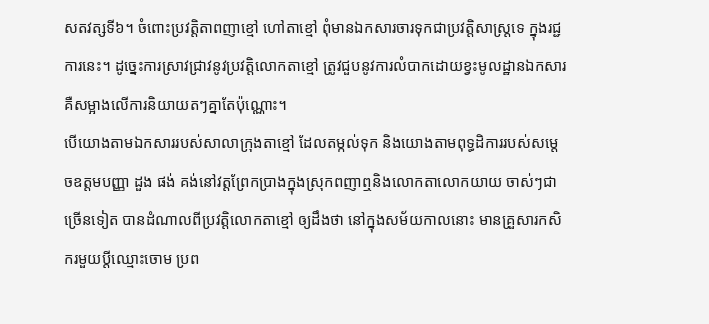សតវត្សទី៦។ ចំពោះប្រវត្តិតាពញាខ្មៅ ហៅតាខ្មៅ ពុំមានឯកសារចារទុកជាប្រវត្តិសាស្ត្រទេ ក្នុងរជ្ជការនេះ។ ដូច្នេះការស្រាវជ្រាវនូវប្រវត្តិលោកតាខ្មៅ ត្រូវជួបនូវការលំបាកដោយខ្វះមូលដ្ឋានឯកសារ គឺសម្អាងលើការនិយាយតៗគ្នាតែប៉ុណ្ណោះ។
បើយោងតាមឯកសាររបស់សាលាក្រុងតាខ្មៅ ដែលតម្កល់ទុក និងយោងតាមពុទ្ធដិការរបស់សម្តេចឧត្តមបញ្ញា ដួង ផង់ គង់នៅវត្តព្រែកប្រាងក្នុងស្រុកពញាឮនិងលោកតាលោកយាយ ចាស់ៗជាច្រើនទៀត បានដំណាលពីប្រវត្តិលោកតាខ្មៅ ឲ្យដឹងថា នៅក្នុងសម័យកាលនោះ មានគ្រួសារកសិករមួយប្តីឈ្មោះចោម ប្រព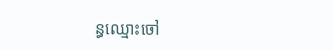ន្ធឈ្មោះចៅ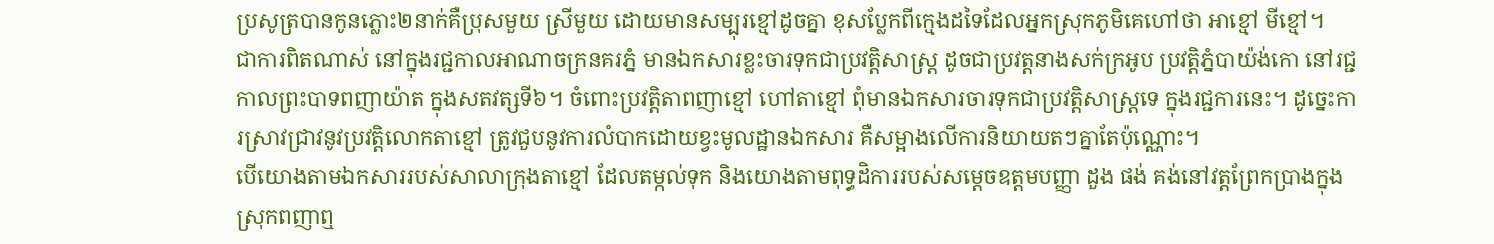ប្រសូត្របានកូនភ្លោះ២នាក់គឺប្រុសមួយ ស្រីមួយ ដោយមានសម្បុរខ្មៅដូចគ្នា ខុសប្លែកពីក្មេងដទៃដែលអ្នកស្រុកភូមិគេហៅថា អាខ្មៅ មីខ្មៅ។
ជាការពិតណាស់ នៅក្នុងរជ្ជកាលអាណាចក្រនគរភ្នំ មានឯកសារខ្លះចារទុកជាប្រវត្តិសាស្ត្រ ដូចជាប្រវត្តនាងសក់ក្រអូប ប្រវត្តិភ្នំបាយ៉ង់កោ នៅរជ្ជកាលព្រះបាទពញាយ៉ាត ក្នុងសតវត្សទី៦។ ចំពោះប្រវត្តិតាពញាខ្មៅ ហៅតាខ្មៅ ពុំមានឯកសារចារទុកជាប្រវត្តិសាស្ត្រទេ ក្នុងរជ្ជការនេះ។ ដូច្នេះការស្រាវជ្រាវនូវប្រវត្តិលោកតាខ្មៅ ត្រូវជួបនូវការលំបាកដោយខ្វះមូលដ្ឋានឯកសារ គឺសម្អាងលើការនិយាយតៗគ្នាតែប៉ុណ្ណោះ។
បើយោងតាមឯកសាររបស់សាលាក្រុងតាខ្មៅ ដែលតម្កល់ទុក និងយោងតាមពុទ្ធដិការរបស់សម្តេចឧត្តមបញ្ញា ដួង ផង់ គង់នៅវត្តព្រែកប្រាងក្នុងស្រុកពញាឮ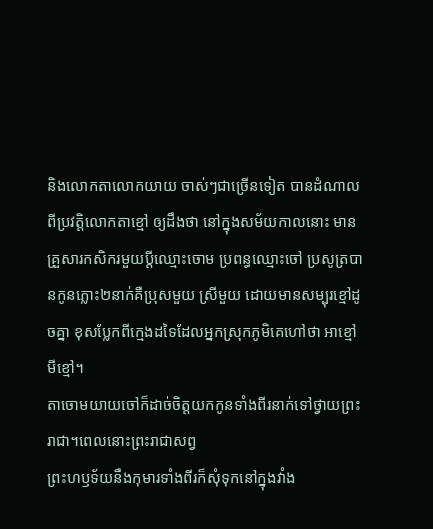និងលោកតាលោកយាយ ចាស់ៗជាច្រើនទៀត បានដំណាលពីប្រវត្តិលោកតាខ្មៅ ឲ្យដឹងថា នៅក្នុងសម័យកាលនោះ មានគ្រួសារកសិករមួយប្តីឈ្មោះចោម ប្រពន្ធឈ្មោះចៅ ប្រសូត្របានកូនភ្លោះ២នាក់គឺប្រុសមួយ ស្រីមួយ ដោយមានសម្បុរខ្មៅដូចគ្នា ខុសប្លែកពីក្មេងដទៃដែលអ្នកស្រុកភូមិគេហៅថា អាខ្មៅ មីខ្មៅ។
តាចោមយាយចៅក៏ដាច់ចិត្តយកកូនទាំងពីរនាក់ទៅថ្វាយព្រះរាជា។ពេលនោះព្រះរាជាសព្វ
ព្រះហឫទ័យនឹងកុមារទាំងពីរក៏សុំទុកនៅក្នុងវាំង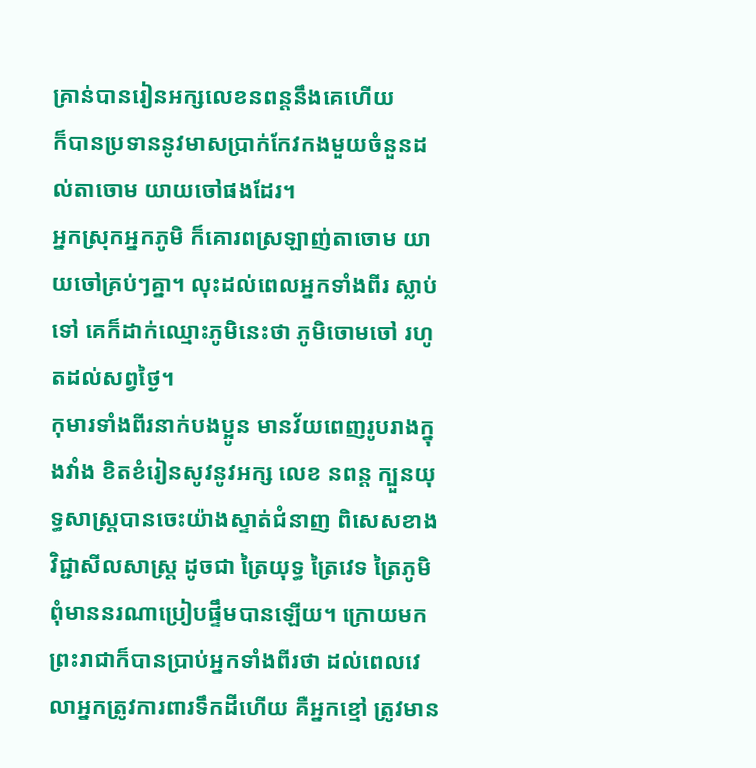គ្រាន់បានរៀនអក្សលេខនពន្តនឹងគេហើយ
ក៏បានប្រទាននូវមាសប្រាក់កែវកងមួយចំនួនដល់តាចោម យាយចៅផងដែរ។
អ្នកស្រុកអ្នកភូមិ ក៏គោរពស្រឡាញ់តាចោម យាយចៅគ្រប់ៗគ្នា។ លុះដល់ពេលអ្នកទាំងពីរ ស្លាប់ទៅ គេក៏ដាក់ឈ្មោះភូមិនេះថា ភូមិចោមចៅ រហូតដល់សព្វថ្ងៃ។
កុមារទាំងពីរនាក់បងប្អូន មានវ័យពេញរូបរាងក្នុងវាំង ខិតខំរៀនសូវនូវអក្ស លេខ នពន្ត ក្បួនយុទ្ធសាស្ត្របានចេះយ៉ាងស្ទាត់ជំនាញ ពិសេសខាងវិជ្ជាសីលសាស្ត្រ ដូចជា ត្រៃយុទ្ធ ត្រៃវេទ ត្រៃភូមិ ពុំមាននរណាប្រៀបផ្ទឹមបានឡើយ។ ក្រោយមក ព្រះរាជាក៏បានប្រាប់អ្នកទាំងពីរថា ដល់ពេលវេលាអ្នកត្រូវការពារទឹកដីហើយ គឺអ្នកខ្មៅ ត្រូវមាន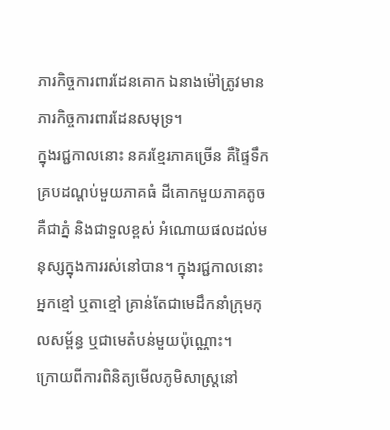ភារកិច្ចការពារដែនគោក ឯនាងម៉ៅត្រូវមានភារកិច្ចការពារដែនសមុទ្រ។
ក្នុងរជ្ជកាលនោះ នគរខ្មែរភាគច្រើន គឺផ្ទៃទឹកគ្របដណ្តប់មួយភាគធំ ដីគោកមួយភាគតូច គឺជាភ្នំ និងជាទួលខ្ពស់ អំណោយផលដល់មនុស្សក្នុងការរស់នៅបាន។ ក្នុងរជ្ជកាលនោះ អ្នកខ្មៅ ឬតាខ្មៅ គ្រាន់តែជាមេដឹកនាំក្រុមកុលសម្ព័ន្ធ ឬជាមេតំបន់មួយប៉ុណ្ណោះ។
ក្រោយពីការពិនិត្យមើលភូមិសាស្ត្រនៅ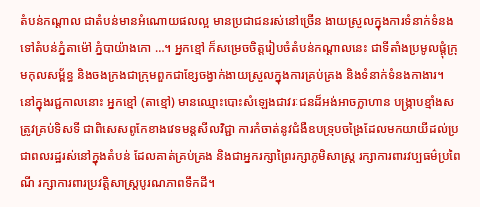តំបន់កណ្តាល ជាតំបន់មានអំណោយផលល្អ មានប្រជាជនរស់នៅច្រើន ងាយស្រួលក្នុងការទំនាក់ទំនងទៅតំបន់ភ្នំតាម៉ៅ ភ្នំបាយ៉ាងកោ …។ អ្នកខ្មៅ ក៏សម្រេចចិត្តរៀបចំតំបន់កណ្តាលនេះ ជាទីតាំងប្រមូលផ្តុំក្រុមកុលសម្ព័ន្ធ និងចងក្រងជាក្រុមពួកជាខ្សែចង្វាក់ងាយស្រួលក្នុងការគ្រប់គ្រង និងទំនាក់ទំនងកាងារ។
នៅក្នុងរជ្ជកាលនោះ អ្នកខ្មៅ (តាខ្មៅ) មានឈ្មោះបោះសំឡេងជាវរៈជនដ៏អង់អាចក្លាហាន បង្ក្រាបខ្មាំងសត្រូវគ្រប់ទិសទី ជាពិសេសពូកែខាងវេទមន្តសីលវិជ្ជា ការកំចាត់នូវជំងឺឧបទ្រុបចង្រៃដែលមកយាយីដល់ប្រជាពលរដ្ឋរស់នៅក្នុងតំបន់ ដែលគាត់គ្រប់គ្រង និងជាអ្នករក្សាព្រៃរក្សាភូមិសាស្ត្រ រក្សាការពារវប្បធម៌ប្រពៃណី រក្សាការពារប្រវត្តិសាស្ត្របូរណភាពទឹកដី។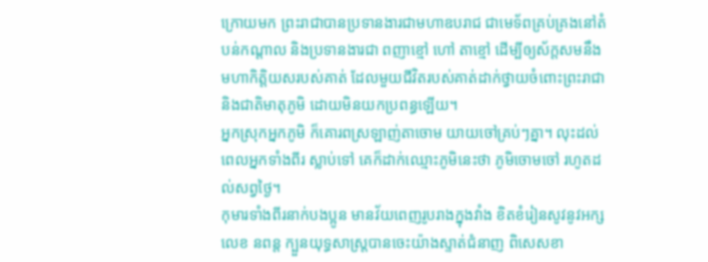ក្រោយមក ព្រះរាជាបានប្រទានងារជាមហាឧបរាជ ជាមេទ័ពគ្រប់គ្រងនៅតំបន់កណ្តាល និងប្រទានងារជា ពញាខ្មៅ ហៅ តាខ្មៅ ដើម្បីឲ្យស័ក្តសមនឹងមហាកិត្តិយសរបស់គាត់ ដែលមួយជីវិតរបស់គាត់ដាក់ថ្វាយចំពោះព្រះរាជា និងជាតិមាតុភូមិ ដោយមិនយកប្រពន្ធឡើយ។
អ្នកស្រុកអ្នកភូមិ ក៏គោរពស្រឡាញ់តាចោម យាយចៅគ្រប់ៗគ្នា។ លុះដល់ពេលអ្នកទាំងពីរ ស្លាប់ទៅ គេក៏ដាក់ឈ្មោះភូមិនេះថា ភូមិចោមចៅ រហូតដល់សព្វថ្ងៃ។
កុមារទាំងពីរនាក់បងប្អូន មានវ័យពេញរូបរាងក្នុងវាំង ខិតខំរៀនសូវនូវអក្ស លេខ នពន្ត ក្បួនយុទ្ធសាស្ត្របានចេះយ៉ាងស្ទាត់ជំនាញ ពិសេសខា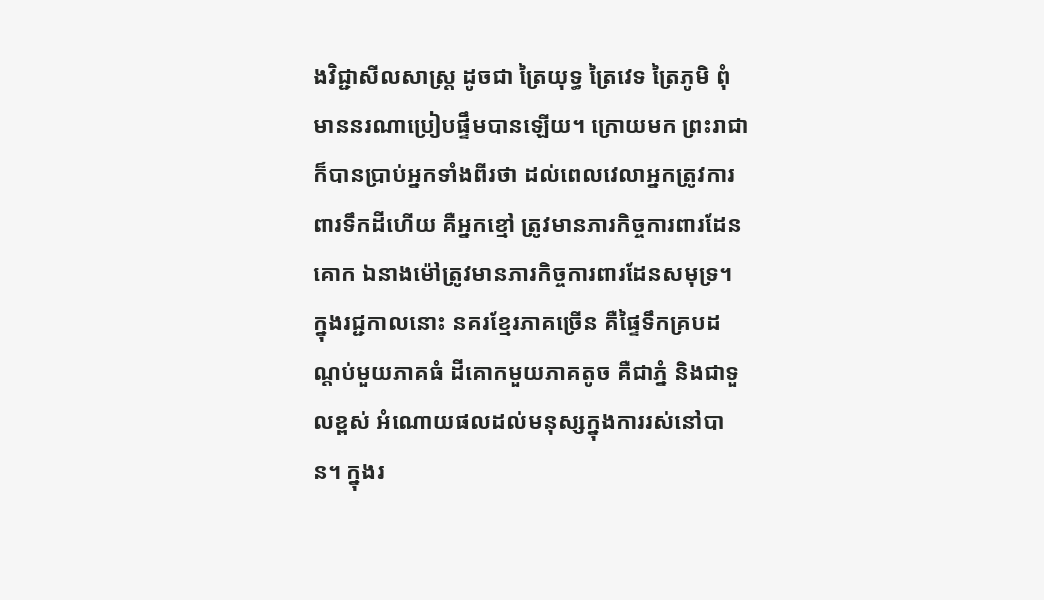ងវិជ្ជាសីលសាស្ត្រ ដូចជា ត្រៃយុទ្ធ ត្រៃវេទ ត្រៃភូមិ ពុំមាននរណាប្រៀបផ្ទឹមបានឡើយ។ ក្រោយមក ព្រះរាជាក៏បានប្រាប់អ្នកទាំងពីរថា ដល់ពេលវេលាអ្នកត្រូវការពារទឹកដីហើយ គឺអ្នកខ្មៅ ត្រូវមានភារកិច្ចការពារដែនគោក ឯនាងម៉ៅត្រូវមានភារកិច្ចការពារដែនសមុទ្រ។
ក្នុងរជ្ជកាលនោះ នគរខ្មែរភាគច្រើន គឺផ្ទៃទឹកគ្របដណ្តប់មួយភាគធំ ដីគោកមួយភាគតូច គឺជាភ្នំ និងជាទួលខ្ពស់ អំណោយផលដល់មនុស្សក្នុងការរស់នៅបាន។ ក្នុងរ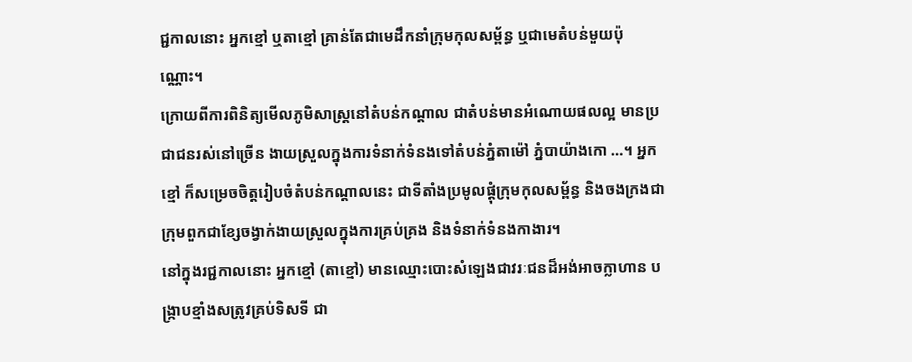ជ្ជកាលនោះ អ្នកខ្មៅ ឬតាខ្មៅ គ្រាន់តែជាមេដឹកនាំក្រុមកុលសម្ព័ន្ធ ឬជាមេតំបន់មួយប៉ុណ្ណោះ។
ក្រោយពីការពិនិត្យមើលភូមិសាស្ត្រនៅតំបន់កណ្តាល ជាតំបន់មានអំណោយផលល្អ មានប្រជាជនរស់នៅច្រើន ងាយស្រួលក្នុងការទំនាក់ទំនងទៅតំបន់ភ្នំតាម៉ៅ ភ្នំបាយ៉ាងកោ …។ អ្នកខ្មៅ ក៏សម្រេចចិត្តរៀបចំតំបន់កណ្តាលនេះ ជាទីតាំងប្រមូលផ្តុំក្រុមកុលសម្ព័ន្ធ និងចងក្រងជាក្រុមពួកជាខ្សែចង្វាក់ងាយស្រួលក្នុងការគ្រប់គ្រង និងទំនាក់ទំនងកាងារ។
នៅក្នុងរជ្ជកាលនោះ អ្នកខ្មៅ (តាខ្មៅ) មានឈ្មោះបោះសំឡេងជាវរៈជនដ៏អង់អាចក្លាហាន បង្ក្រាបខ្មាំងសត្រូវគ្រប់ទិសទី ជា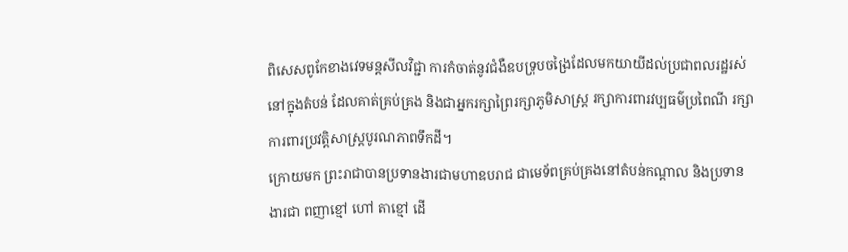ពិសេសពូកែខាងវេទមន្តសីលវិជ្ជា ការកំចាត់នូវជំងឺឧបទ្រុបចង្រៃដែលមកយាយីដល់ប្រជាពលរដ្ឋរស់នៅក្នុងតំបន់ ដែលគាត់គ្រប់គ្រង និងជាអ្នករក្សាព្រៃរក្សាភូមិសាស្ត្រ រក្សាការពារវប្បធម៌ប្រពៃណី រក្សាការពារប្រវត្តិសាស្ត្របូរណភាពទឹកដី។
ក្រោយមក ព្រះរាជាបានប្រទានងារជាមហាឧបរាជ ជាមេទ័ពគ្រប់គ្រងនៅតំបន់កណ្តាល និងប្រទានងារជា ពញាខ្មៅ ហៅ តាខ្មៅ ដើ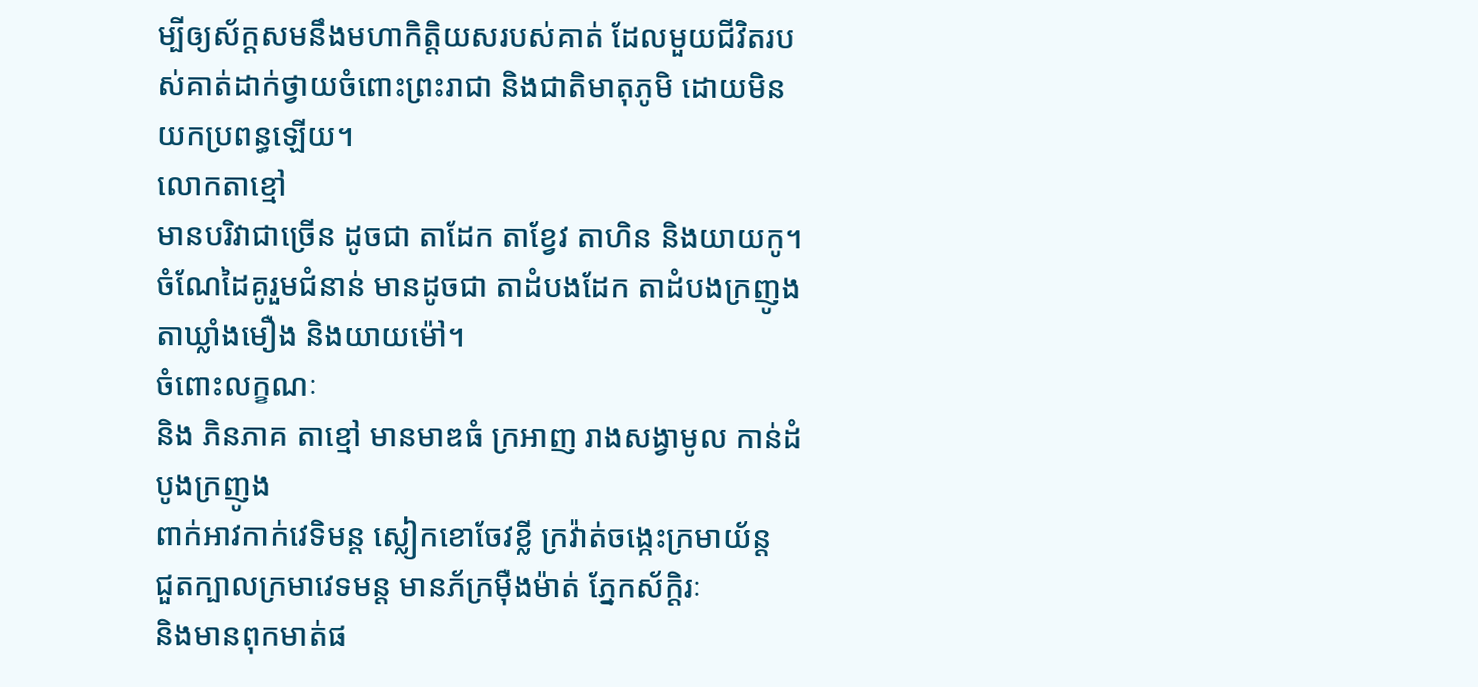ម្បីឲ្យស័ក្តសមនឹងមហាកិត្តិយសរបស់គាត់ ដែលមួយជីវិតរបស់គាត់ដាក់ថ្វាយចំពោះព្រះរាជា និងជាតិមាតុភូមិ ដោយមិនយកប្រពន្ធឡើយ។
លោកតាខ្មៅ
មានបរិវាជាច្រើន ដូចជា តាដែក តាខ្វែវ តាហិន និងយាយកូ។
ចំណែដៃគូរួមជំនាន់ មានដូចជា តាដំបងដែក តាដំបងក្រញូង តាឃ្លាំងមឿង និងយាយម៉ៅ។
ចំពោះលក្ខណៈ
និង ភិនភាគ តាខ្មៅ មានមាឌធំ ក្រអាញ រាងសង្វាមូល កាន់ដំបូងក្រញូង
ពាក់អាវកាក់វេទិមន្ត ស្លៀកខោចែវខ្លី ក្រវ៉ាត់ចង្កេះក្រមាយ័ន្ត
ជួតក្បាលក្រមាវេទមន្ត មានភ័ក្រម៉ឺងម៉ាត់ ភ្នែកស័ក្តិរៈ
និងមានពុកមាត់ផ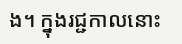ង។ ក្នុងរជ្ជកាលនោះ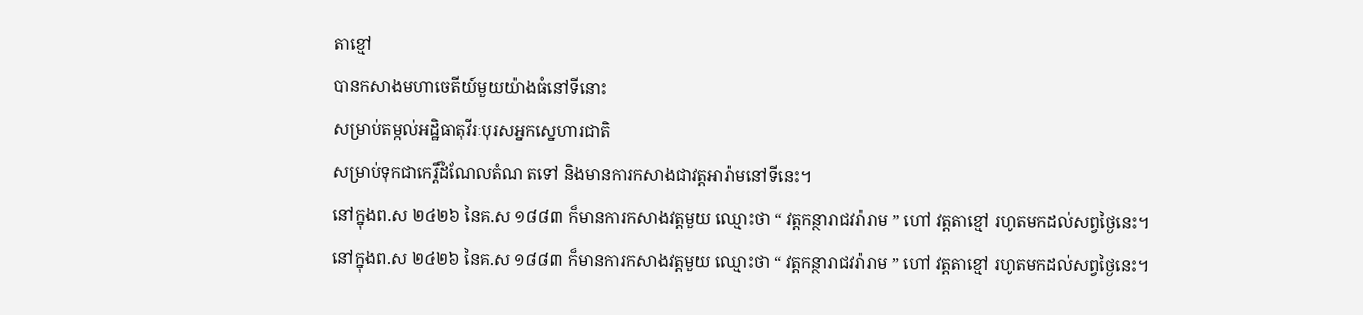តាខ្មៅ
បានកសាងមហាចេតីយ៍មួយយ៉ាងធំនៅទីនោះ
សម្រាប់តម្កល់អដ្ឋិធាតុវីរៈបុរសអ្នកស្នេហារជាតិ
សម្រាប់ទុកជាកេរ្តិ៍ដំណែលតំណ តទៅ និងមានការកសាងជាវត្តអារ៉ាមនៅទីនេះ។
នៅក្នុងព.ស ២៤២៦ នៃគ.ស ១៨៨៣ ក៏មានការកសាងវត្តមួយ ឈ្មោះថា “ វត្តកន្ថារាជវរ៉ារាម ” ហៅ វត្តតាខ្មៅ រហូតមកដល់សព្វថ្ងៃនេះ។
នៅក្នុងព.ស ២៤២៦ នៃគ.ស ១៨៨៣ ក៏មានការកសាងវត្តមួយ ឈ្មោះថា “ វត្តកន្ថារាជវរ៉ារាម ” ហៅ វត្តតាខ្មៅ រហូតមកដល់សព្វថ្ងៃនេះ។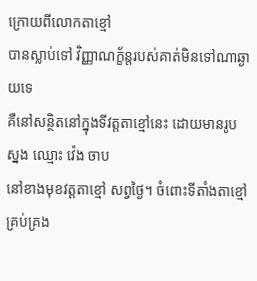ក្រោយពីលោកតាខ្មៅ
បានស្លាប់ទៅ វិញ្ញាណក្ខ័ន្តរបស់គាត់មិនទៅណាឆ្ងាយទេ
គឺនៅសន្ថិតនៅក្នុងទីវត្តតាខ្មៅនេះ ដោយមានរូបស្នង ឈ្មោះ វ៉េង ចាប
នៅខាងមុខវត្តតាខ្មៅ សព្វថ្ងៃ។ ចំពោះទីតាំងតាខ្មៅគ្រប់គ្រង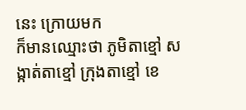នេះ ក្រោយមក
ក៏មានឈ្មោះថា ភូមិតាខ្មៅ សង្កាត់តាខ្មៅ ក្រុងតាខ្មៅ ខេ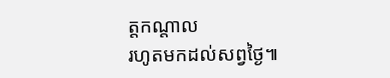ត្តកណ្តាល
រហូតមកដល់សព្វថ្ងៃ៕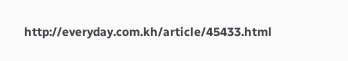http://everyday.com.kh/article/45433.html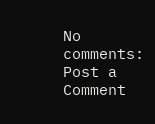No comments:
Post a Comment